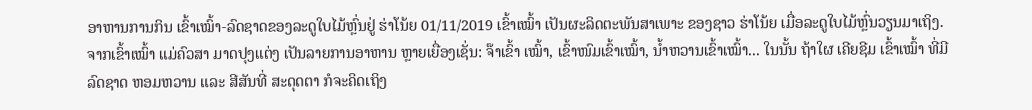ອາຫານການກິນ ເຂົ້າເໝົ້າ-ລົດຊາດຂອງລະດູໃບໄມ້ຫຼົ່ນຢູ່ ຮ່າໂນ້ຍ 01/11/2019 ເຂົ້າເໝົ້າ ເປັນຜະລິດຕະພັນສາເພາະ ຂອງຊາວ ຮ່າໂນ້ຍ ເມື່ອລະດູໃບໄມ້ຫຼົ່ນວຽນມາເຖິງ. ຈາກເຂົ້າເໝົ້າ ແມ່ຄົວສາ ມາດປຸງແຕ່ງ ເປັນລາຍການອາຫານ ຫຼາຍເຍື່ອງເຊັ່ນ: ຈ໊າເຂົ້າ ເໝົ້າ, ເຂົ້າໜົມເຂົ້າເໝົ້າ, ນ້ຳຫວານເຂົ້າເໝົ້າ... ໃນນັ້ນ ຖ້າໃຜ ເຄີຍຊີມ ເຂົ້າເໝົ້າ ທີ່ມີລົດຊາດ ຫອມຫວານ ແລະ ສີສັນທີ່ ສະດຸດຕາ ກໍຈະຄິດເຖິງ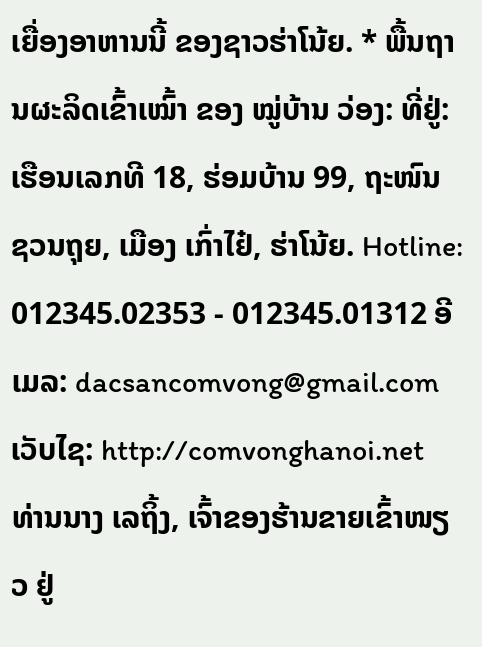ເຍື່ອງອາຫານນີ້ ຂອງຊາວຮ່າໂນ້ຍ. * ພື້ນຖານຜະລິດເຂົ້າເໝົ້າ ຂອງ ໝູ່ບ້ານ ວ່ອງ: ທີ່ຢູ່: ເຮືອນເລກທີ 18, ຮ່ອມບ້ານ 99, ຖະໜົນ ຊວນຖຸຍ, ເມືອງ ເກົ່າໄຢ໋, ຮ່າໂນ້ຍ. Hotline: 012345.02353 - 012345.01312 ອີເມລ: dacsancomvong@gmail.com ເວັບໄຊ: http://comvonghanoi.net ທ່ານນາງ ເລຖິ້ງ, ເຈົ້າຂອງຮ້ານຂາຍເຂົ້າໜຽວ ຢູ່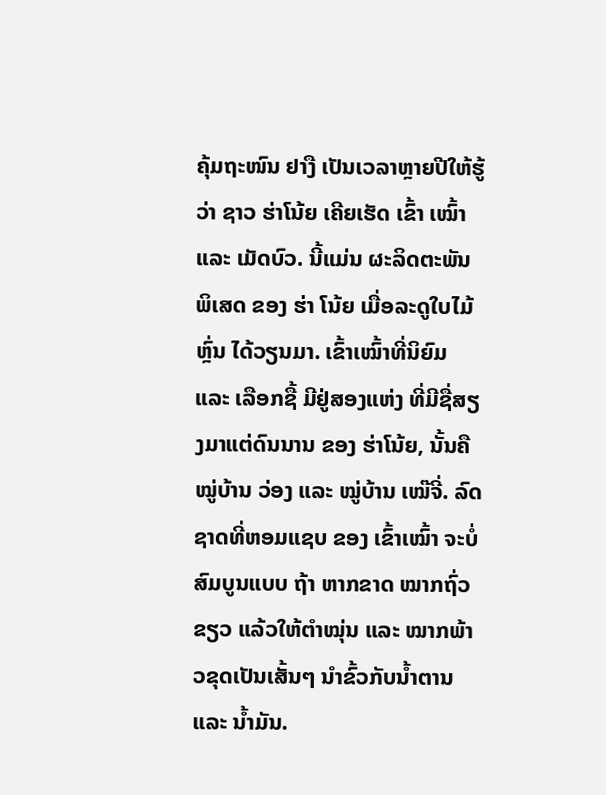ຄຸ້ມຖະໜົນ ຢາງື ເປັນເວລາຫຼາຍປີໃຫ້ຮູ້ວ່າ ຊາວ ຮ່າໂນ້ຍ ເຄີຍເຮັດ ເຂົ້າ ເໝົ້າ ແລະ ເມັດບົວ. ນີ້ແມ່ນ ຜະລິດຕະພັນພິເສດ ຂອງ ຮ່າ ໂນ້ຍ ເມື່ອລະດູໃບໄມ້ຫຼົ່ນ ໄດ້ວຽນມາ. ເຂົ້າເໝົ້າທີ່ນິຍົມ ແລະ ເລືອກຊື້ ມີຢູ່ສອງແຫ່ງ ທີ່ມີຊື່ສຽງມາແຕ່ດົນນານ ຂອງ ຮ່າໂນ້ຍ, ນັ້ນຄື ໝູ່ບ້ານ ວ່ອງ ແລະ ໝູ່ບ້ານ ເໝ໊ຈີ່. ລົດຊາດທີ່ຫອມແຊບ ຂອງ ເຂົ້າເໝົ້າ ຈະບໍ່ສົມບູນແບບ ຖ້າ ຫາກຂາດ ໝາກຖົ່ວຂຽວ ແລ້ວໃຫ້ຕຳໝຸ່ນ ແລະ ໝາກພ້າວຂຸດເປັນເສັ້ນໆ ນໍາຂົ້ວກັບນໍ້າຕານ ແລະ ນ້ຳມັນ.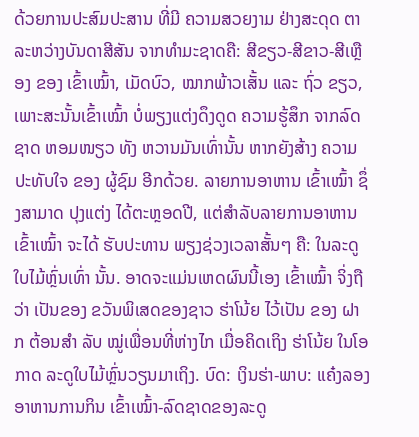ດ້ວຍການປະສົມປະສານ ທີ່ມີ ຄວາມສວຍງາມ ຢ່າງສະດຸດ ຕາ ລະຫວ່າງບັນດາສີສັນ ຈາກທຳມະຊາດຄື: ສີຂຽວ-ສີຂາວ-ສີເຫຼືອງ ຂອງ ເຂົ້າເໝົ້າ, ເມັດບົວ, ໝາກພ້າວເສັ້ນ ແລະ ຖົ່ວ ຂຽວ, ເພາະສະນັ້ນເຂົ້າເໝົ້າ ບໍ່ພຽງແຕ່ງດຶງດູດ ຄວາມຮູ້ສຶກ ຈາກລົດຊາດ ຫອມໜຽວ ທັງ ຫວານມັນເທົ່ານັ້ນ ຫາກຍັງສ້າງ ຄວາມປະທັບໃຈ ຂອງ ຜູ້ຊົມ ອີກດ້ວຍ. ລາຍການອາຫານ ເຂົ້າເໝົ້າ ຊຶ່ງສາມາດ ປຸງແຕ່ງ ໄດ້ຕະຫຼອດປີ, ແຕ່ສໍາລັບລາຍການອາຫານ ເຂົ້າເໝົ້າ ຈະໄດ້ ຮັບປະທານ ພຽງຊ່ວງເວລາສັ້ນໆ ຄື: ໃນລະດູໃບໄມ້ຫຼົ່ນເທົ່າ ນັ້ນ. ອາດຈະແມ່ນເຫດຜົນນີ້ເອງ ເຂົ້າເໝົ້າ ຈິ່ງຖືວ່າ ເປັນຂອງ ຂວັນພິເສດຂອງຊາວ ຮ່າໂນ້ຍ ໄວ້ເປັນ ຂອງ ຝາກ ຕ້ອນສຳ ລັບ ໝູ່ເພື່ອນທີ່ຫ່າງໄກ ເມື່ອຄິດເຖິງ ຮ່າໂນ້ຍ ໃນໂອກາດ ລະດູໃບໄມ້ຫຼົ່ນວຽນມາເຖິງ. ບົດ: ເງິນຮ່າ-ພາບ: ແຄ໋ງລອງ
ອາຫານການກິນ ເຂົ້າເໝົ້າ-ລົດຊາດຂອງລະດູ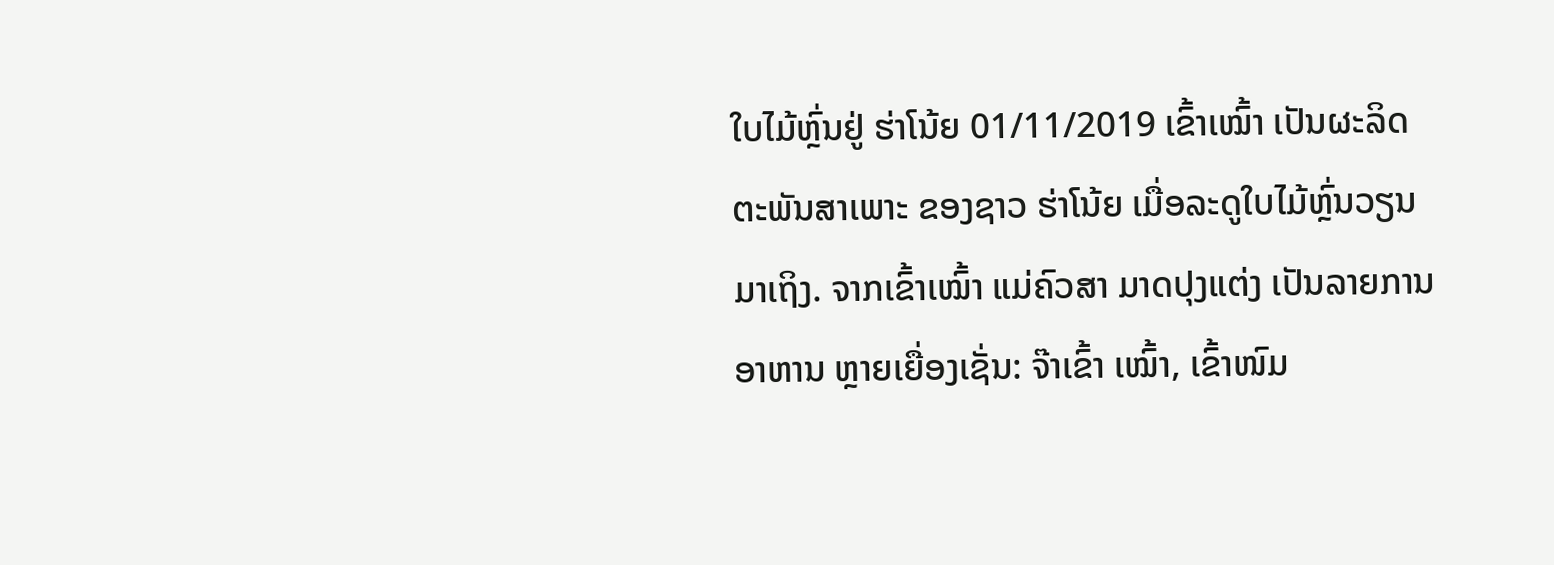ໃບໄມ້ຫຼົ່ນຢູ່ ຮ່າໂນ້ຍ 01/11/2019 ເຂົ້າເໝົ້າ ເປັນຜະລິດຕະພັນສາເພາະ ຂອງຊາວ ຮ່າໂນ້ຍ ເມື່ອລະດູໃບໄມ້ຫຼົ່ນວຽນມາເຖິງ. ຈາກເຂົ້າເໝົ້າ ແມ່ຄົວສາ ມາດປຸງແຕ່ງ ເປັນລາຍການອາຫານ ຫຼາຍເຍື່ອງເຊັ່ນ: ຈ໊າເຂົ້າ ເໝົ້າ, ເຂົ້າໜົມ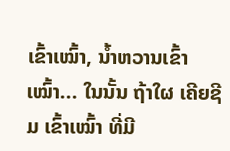ເຂົ້າເໝົ້າ, ນ້ຳຫວານເຂົ້າເໝົ້າ... ໃນນັ້ນ ຖ້າໃຜ ເຄີຍຊີມ ເຂົ້າເໝົ້າ ທີ່ມີ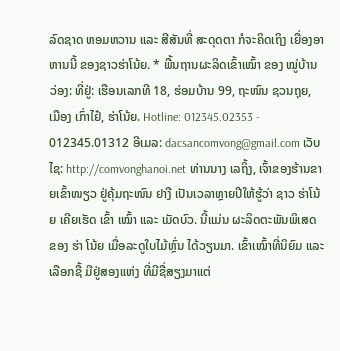ລົດຊາດ ຫອມຫວານ ແລະ ສີສັນທີ່ ສະດຸດຕາ ກໍຈະຄິດເຖິງ ເຍື່ອງອາຫານນີ້ ຂອງຊາວຮ່າໂນ້ຍ. * ພື້ນຖານຜະລິດເຂົ້າເໝົ້າ ຂອງ ໝູ່ບ້ານ ວ່ອງ: ທີ່ຢູ່: ເຮືອນເລກທີ 18, ຮ່ອມບ້ານ 99, ຖະໜົນ ຊວນຖຸຍ, ເມືອງ ເກົ່າໄຢ໋, ຮ່າໂນ້ຍ. Hotline: 012345.02353 - 012345.01312 ອີເມລ: dacsancomvong@gmail.com ເວັບໄຊ: http://comvonghanoi.net ທ່ານນາງ ເລຖິ້ງ, ເຈົ້າຂອງຮ້ານຂາຍເຂົ້າໜຽວ ຢູ່ຄຸ້ມຖະໜົນ ຢາງື ເປັນເວລາຫຼາຍປີໃຫ້ຮູ້ວ່າ ຊາວ ຮ່າໂນ້ຍ ເຄີຍເຮັດ ເຂົ້າ ເໝົ້າ ແລະ ເມັດບົວ. ນີ້ແມ່ນ ຜະລິດຕະພັນພິເສດ ຂອງ ຮ່າ ໂນ້ຍ ເມື່ອລະດູໃບໄມ້ຫຼົ່ນ ໄດ້ວຽນມາ. ເຂົ້າເໝົ້າທີ່ນິຍົມ ແລະ ເລືອກຊື້ ມີຢູ່ສອງແຫ່ງ ທີ່ມີຊື່ສຽງມາແຕ່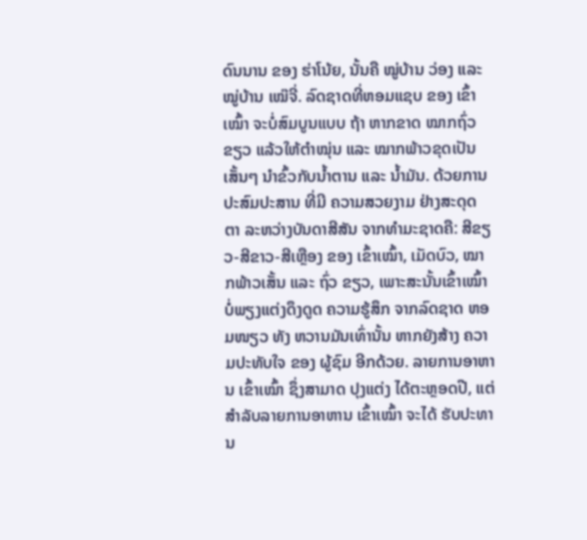ດົນນານ ຂອງ ຮ່າໂນ້ຍ, ນັ້ນຄື ໝູ່ບ້ານ ວ່ອງ ແລະ ໝູ່ບ້ານ ເໝ໊ຈີ່. ລົດຊາດທີ່ຫອມແຊບ ຂອງ ເຂົ້າເໝົ້າ ຈະບໍ່ສົມບູນແບບ ຖ້າ ຫາກຂາດ ໝາກຖົ່ວຂຽວ ແລ້ວໃຫ້ຕຳໝຸ່ນ ແລະ ໝາກພ້າວຂຸດເປັນເສັ້ນໆ ນໍາຂົ້ວກັບນໍ້າຕານ ແລະ ນ້ຳມັນ. ດ້ວຍການປະສົມປະສານ ທີ່ມີ ຄວາມສວຍງາມ ຢ່າງສະດຸດ ຕາ ລະຫວ່າງບັນດາສີສັນ ຈາກທຳມະຊາດຄື: ສີຂຽວ-ສີຂາວ-ສີເຫຼືອງ ຂອງ ເຂົ້າເໝົ້າ, ເມັດບົວ, ໝາກພ້າວເສັ້ນ ແລະ ຖົ່ວ ຂຽວ, ເພາະສະນັ້ນເຂົ້າເໝົ້າ ບໍ່ພຽງແຕ່ງດຶງດູດ ຄວາມຮູ້ສຶກ ຈາກລົດຊາດ ຫອມໜຽວ ທັງ ຫວານມັນເທົ່ານັ້ນ ຫາກຍັງສ້າງ ຄວາມປະທັບໃຈ ຂອງ ຜູ້ຊົມ ອີກດ້ວຍ. ລາຍການອາຫານ ເຂົ້າເໝົ້າ ຊຶ່ງສາມາດ ປຸງແຕ່ງ ໄດ້ຕະຫຼອດປີ, ແຕ່ສໍາລັບລາຍການອາຫານ ເຂົ້າເໝົ້າ ຈະໄດ້ ຮັບປະທານ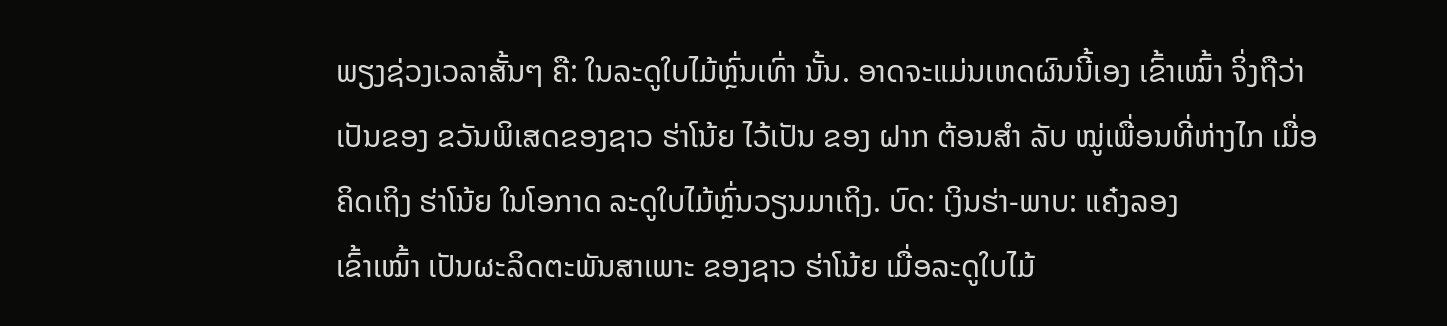ພຽງຊ່ວງເວລາສັ້ນໆ ຄື: ໃນລະດູໃບໄມ້ຫຼົ່ນເທົ່າ ນັ້ນ. ອາດຈະແມ່ນເຫດຜົນນີ້ເອງ ເຂົ້າເໝົ້າ ຈິ່ງຖືວ່າ ເປັນຂອງ ຂວັນພິເສດຂອງຊາວ ຮ່າໂນ້ຍ ໄວ້ເປັນ ຂອງ ຝາກ ຕ້ອນສຳ ລັບ ໝູ່ເພື່ອນທີ່ຫ່າງໄກ ເມື່ອຄິດເຖິງ ຮ່າໂນ້ຍ ໃນໂອກາດ ລະດູໃບໄມ້ຫຼົ່ນວຽນມາເຖິງ. ບົດ: ເງິນຮ່າ-ພາບ: ແຄ໋ງລອງ
ເຂົ້າເໝົ້າ ເປັນຜະລິດຕະພັນສາເພາະ ຂອງຊາວ ຮ່າໂນ້ຍ ເມື່ອລະດູໃບໄມ້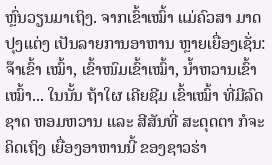ຫຼົ່ນວຽນມາເຖິງ. ຈາກເຂົ້າເໝົ້າ ແມ່ຄົວສາ ມາດປຸງແຕ່ງ ເປັນລາຍການອາຫານ ຫຼາຍເຍື່ອງເຊັ່ນ: ຈ໊າເຂົ້າ ເໝົ້າ, ເຂົ້າໜົມເຂົ້າເໝົ້າ, ນ້ຳຫວານເຂົ້າເໝົ້າ... ໃນນັ້ນ ຖ້າໃຜ ເຄີຍຊີມ ເຂົ້າເໝົ້າ ທີ່ມີລົດຊາດ ຫອມຫວານ ແລະ ສີສັນທີ່ ສະດຸດຕາ ກໍຈະຄິດເຖິງ ເຍື່ອງອາຫານນີ້ ຂອງຊາວຮ່າ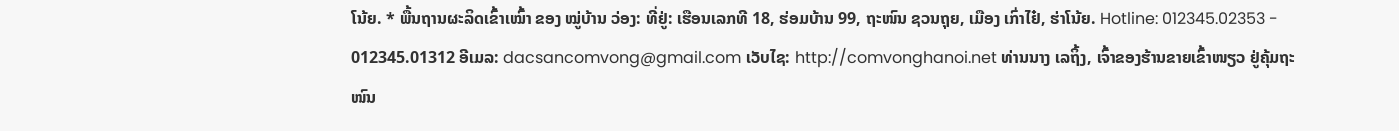ໂນ້ຍ. * ພື້ນຖານຜະລິດເຂົ້າເໝົ້າ ຂອງ ໝູ່ບ້ານ ວ່ອງ: ທີ່ຢູ່: ເຮືອນເລກທີ 18, ຮ່ອມບ້ານ 99, ຖະໜົນ ຊວນຖຸຍ, ເມືອງ ເກົ່າໄຢ໋, ຮ່າໂນ້ຍ. Hotline: 012345.02353 - 012345.01312 ອີເມລ: dacsancomvong@gmail.com ເວັບໄຊ: http://comvonghanoi.net ທ່ານນາງ ເລຖິ້ງ, ເຈົ້າຂອງຮ້ານຂາຍເຂົ້າໜຽວ ຢູ່ຄຸ້ມຖະໜົນ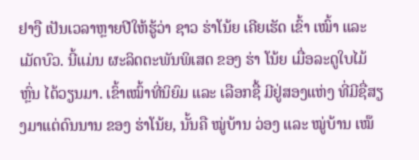ຢາງື ເປັນເວລາຫຼາຍປີໃຫ້ຮູ້ວ່າ ຊາວ ຮ່າໂນ້ຍ ເຄີຍເຮັດ ເຂົ້າ ເໝົ້າ ແລະ ເມັດບົວ. ນີ້ແມ່ນ ຜະລິດຕະພັນພິເສດ ຂອງ ຮ່າ ໂນ້ຍ ເມື່ອລະດູໃບໄມ້ຫຼົ່ນ ໄດ້ວຽນມາ. ເຂົ້າເໝົ້າທີ່ນິຍົມ ແລະ ເລືອກຊື້ ມີຢູ່ສອງແຫ່ງ ທີ່ມີຊື່ສຽງມາແຕ່ດົນນານ ຂອງ ຮ່າໂນ້ຍ, ນັ້ນຄື ໝູ່ບ້ານ ວ່ອງ ແລະ ໝູ່ບ້ານ ເໝ໊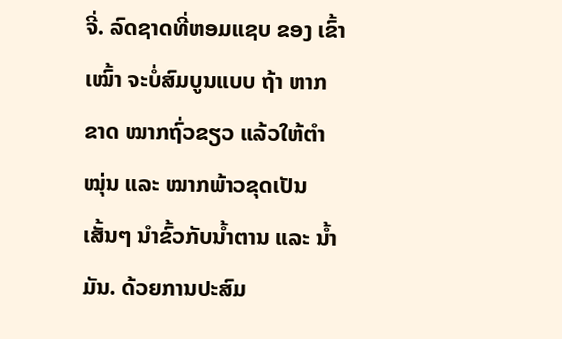ຈີ່. ລົດຊາດທີ່ຫອມແຊບ ຂອງ ເຂົ້າເໝົ້າ ຈະບໍ່ສົມບູນແບບ ຖ້າ ຫາກຂາດ ໝາກຖົ່ວຂຽວ ແລ້ວໃຫ້ຕຳໝຸ່ນ ແລະ ໝາກພ້າວຂຸດເປັນເສັ້ນໆ ນໍາຂົ້ວກັບນໍ້າຕານ ແລະ ນ້ຳມັນ. ດ້ວຍການປະສົມ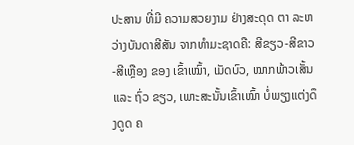ປະສານ ທີ່ມີ ຄວາມສວຍງາມ ຢ່າງສະດຸດ ຕາ ລະຫວ່າງບັນດາສີສັນ ຈາກທຳມະຊາດຄື: ສີຂຽວ-ສີຂາວ-ສີເຫຼືອງ ຂອງ ເຂົ້າເໝົ້າ, ເມັດບົວ, ໝາກພ້າວເສັ້ນ ແລະ ຖົ່ວ ຂຽວ, ເພາະສະນັ້ນເຂົ້າເໝົ້າ ບໍ່ພຽງແຕ່ງດຶງດູດ ຄ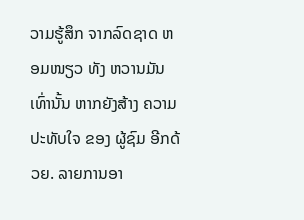ວາມຮູ້ສຶກ ຈາກລົດຊາດ ຫອມໜຽວ ທັງ ຫວານມັນເທົ່ານັ້ນ ຫາກຍັງສ້າງ ຄວາມປະທັບໃຈ ຂອງ ຜູ້ຊົມ ອີກດ້ວຍ. ລາຍການອາ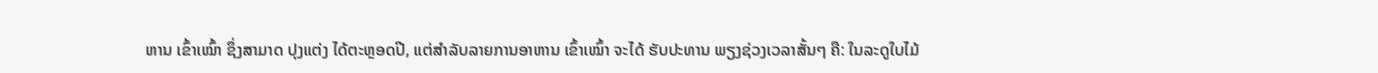ຫານ ເຂົ້າເໝົ້າ ຊຶ່ງສາມາດ ປຸງແຕ່ງ ໄດ້ຕະຫຼອດປີ, ແຕ່ສໍາລັບລາຍການອາຫານ ເຂົ້າເໝົ້າ ຈະໄດ້ ຮັບປະທານ ພຽງຊ່ວງເວລາສັ້ນໆ ຄື: ໃນລະດູໃບໄມ້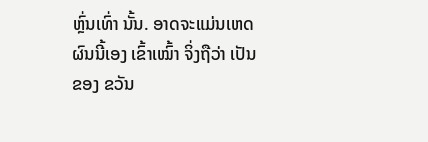ຫຼົ່ນເທົ່າ ນັ້ນ. ອາດຈະແມ່ນເຫດຜົນນີ້ເອງ ເຂົ້າເໝົ້າ ຈິ່ງຖືວ່າ ເປັນຂອງ ຂວັນ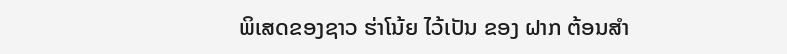ພິເສດຂອງຊາວ ຮ່າໂນ້ຍ ໄວ້ເປັນ ຂອງ ຝາກ ຕ້ອນສຳ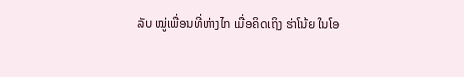ລັບ ໝູ່ເພື່ອນທີ່ຫ່າງໄກ ເມື່ອຄິດເຖິງ ຮ່າໂນ້ຍ ໃນໂອ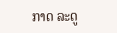ກາດ ລະດູ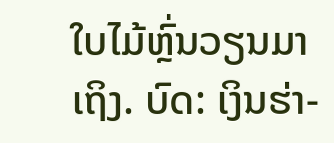ໃບໄມ້ຫຼົ່ນວຽນມາເຖິງ. ບົດ: ເງິນຮ່າ-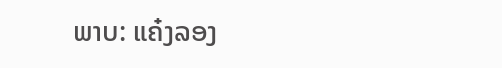ພາບ: ແຄ໋ງລອງ